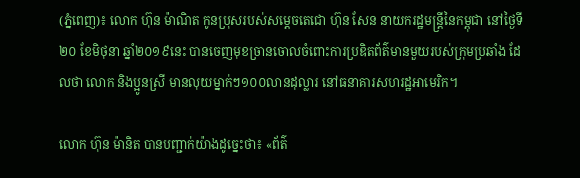(ភ្នំពេញ)៖ លោក ហ៊ុន ម៉ាណិត កូនប្រុសរបស់សម្តេចតេជោ ហ៊ុន សែន នាយករដ្ឋមន្រ្តីនៃកម្ពុជា នៅថ្ងៃទី២០ ខែមិថុនា ឆ្នាំ២០១៩នេះ បានចេញមុខច្រានចោលចំពោះការប្រឌិតព័ត៌មានមួយរបស់ក្រុមប្រឆាំង ដែលថា លោក និងប្អូនស្រី មានលុយម្នាក់ៗ១០០លានដុល្លារ នៅធនាគារសហរដ្ឋអាមេរិក។

លោក ហ៊ុន ម៉ានិត បានបញ្ជាក់យ៉ាងដូច្នេះថា៖ «ព័ត៌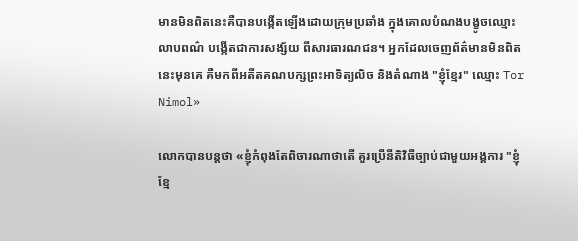មានមិនពិតនេះគឺបានបង្កើតឡើងដោយក្រុមប្រឆាំង ក្នុងគោលបំណងបង្ខូចឈ្មោះ លាបពណ៌ បង្កើតជាការសង្ស័យ ពីសារធារណជន។ អ្នកដែលចេញព័ត៌មានមិនពិតនេះមុនគេ គឺមកពីអតីតគណបក្សព្រះអាទិត្យលិច និងតំណាង "ខ្ញុំខ្មែរ" ឈ្មោះ Tor Nimol»

លោកបានបន្តថា «ខ្ញុំកំពុងតែពិចារណាថាតើ គួរប្រើនីតិវិធីច្បាប់ជាមួយអង្គការ "ខ្ញុំខ្មែ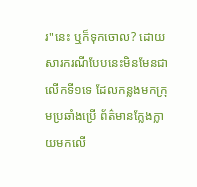រ"នេះ ឬក៏ទុកចោល? ដោយសារករណីបែបនេះមិនមែនជាលើកទី១ទេ ដែលកន្លងមកក្រុមប្រឆាំងប្រើ ព័ត៌មានក្លែងក្លាយមកលើ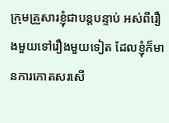ក្រុមគ្រួសារខ្ញុំជាបន្តបន្ទាប់ អស់ពីរឿងមួយទៅរឿងមួយទៀត ដែលខ្ញុំក៏មានការកោតសរសើ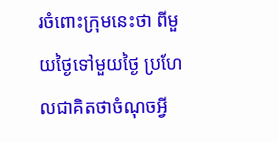រចំពោះក្រុមនេះថា ពីមួយថ្ងៃទៅមួយថ្ងៃ ប្រហែលជាគិតថាចំណុចអ្វី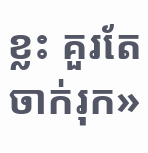ខ្លះ គួរតែចាក់រុក»